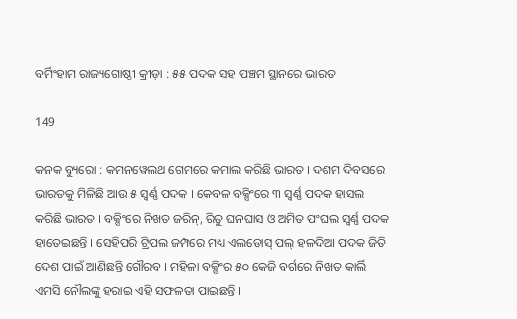ବର୍ମିଂହାମ ରାଜ୍ୟଗୋଷ୍ଠୀ କ୍ରୀଡ଼ା : ୫୫ ପଦକ ସହ ପଞ୍ଚମ ସ୍ଥାନରେ ଭାରତ

149

କନକ ବ୍ୟୁରୋ : କମନୱେଲଥ ଗେମରେ କମାଲ କରିଛି ଭାରତ । ଦଶମ ଦିବସରେ ଭାରତକୁ ମିଳିଛି ଆଉ ୫ ସ୍ୱର୍ଣ୍ଣ ପଦକ । କେବଳ ବକ୍ସିଂରେ ୩ ସ୍ୱର୍ଣ୍ଣ ପଦକ ହାସଲ କରିଛି ଭାରତ । ବକ୍ସିଂରେ ନିଖତ ଜରିନ୍, ରିତୁ ଘନଘାସ ଓ ଅମିତ ପଂଘଲ ସ୍ୱର୍ଣ୍ଣ ପଦକ ହାତେଇଛନ୍ତି । ସେହିପରି ଟ୍ରିପଲ ଜମ୍ପରେ ମଧ୍ୟ ଏଲଡୋସ୍ ପଲ୍ ହଳଦିଆ ପଦକ ଜିତି ଦେଶ ପାଇଁ ଆଣିଛନ୍ତି ଗୌରବ । ମହିଳା ବକ୍ସିଂର ୫୦ କେଜି ବର୍ଗରେ ନିଖତ କାର୍ଲି ଏମସି ନୌଲଙ୍କୁ ହରାଇ ଏହି ସଫଳତା ପାଇଛନ୍ତି ।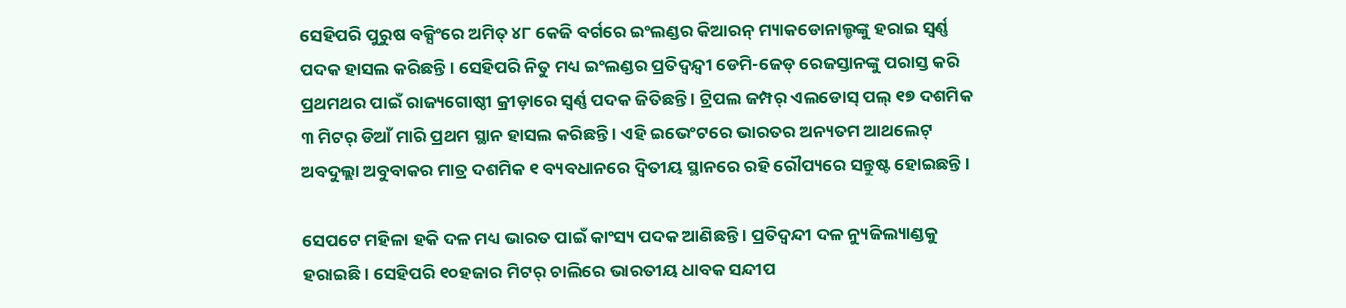ସେହିପରି ପୁରୁଷ ବକ୍ସିଂରେ ଅମିତ୍ ୪୮ କେଜି ବର୍ଗରେ ଇଂଲଣ୍ଡର କିଆରନ୍ ମ୍ୟାକଡୋନାଲ୍ଡଙ୍କୁ ହରାଇ ସ୍ୱର୍ଣ୍ଣ ପଦକ ହାସଲ କରିଛନ୍ତି । ସେହିପରି ନିତୁ ମଧ୍ୟ ଇଂଲଣ୍ଡର ପ୍ରତିଦ୍ୱନ୍ଦ୍ୱୀ ଡେମି-ଜେଡ୍ ରେଜସ୍ତାନଙ୍କୁ ପରାସ୍ତ କରି ପ୍ରଥମଥର ପାଇଁ ରାଜ୍ୟଗୋଷ୍ଠୀ କ୍ରୀଡ଼ାରେ ସ୍ୱର୍ଣ୍ଣ ପଦକ ଜିତିଛନ୍ତି । ଟ୍ରିପଲ ଜମ୍ପର୍ ଏଲଡୋସ୍ ପଲ୍ ୧୭ ଦଶମିକ ୩ ମିଟର୍ ଡିଆଁ ମାରି ପ୍ରଥମ ସ୍ଥାନ ହାସଲ କରିଛନ୍ତି । ଏହି ଇଭେଂଟରେ ଭାରତର ଅନ୍ୟତମ ଆଥଲେଟ୍ ଅବଦୁଲ୍ଲା ଅବୁବାକର ମାତ୍ର ଦଶମିକ ୧ ବ୍ୟବଧାନରେ ଦ୍ୱିତୀୟ ସ୍ଥାନରେ ରହି ରୌପ୍ୟରେ ସନ୍ତୁଷ୍ଟ ହୋଇଛନ୍ତି ।

ସେପଟେ ମହିଳା ହକି ଦଳ ମଧ୍ୟ ଭାରତ ପାଇଁ କାଂସ୍ୟ ପଦକ ଆଣିଛନ୍ତି । ପ୍ରତିଦ୍ୱନ୍ଦୀ ଦଳ ନ୍ୟୁଜିଲ୍ୟାଣ୍ଡକୁ ହରାଇଛି । ସେହିପରି ୧୦ହଜାର ମିଟର୍ ଚାଲିରେ ଭାରତୀୟ ଧାବକ ସନ୍ଦୀପ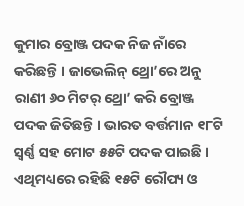କୁମାର ବ୍ରୋଞ୍ଜ ପଦକ ନିଜ ନାଁରେ କରିଛନ୍ତି । ଜାଭେଲିନ୍ ଥ୍ରୋ’ରେ ଅନୁ ରାଣୀ ୬୦ ମିଟର୍ ଥ୍ରୋ’ କରି ବ୍ରୋଞ୍ଜ ପଦକ ଜିତିଛନ୍ତି । ଭାରତ ବର୍ତ୍ତମାନ ୧୮ଟି ସ୍ୱର୍ଣ୍ଣ ସହ ମୋଟ ୫୫ଟି ପଦକ ପାଇଛି । ଏଥିମଧ୍ୟରେ ରହିଛି ୧୫ଟି ରୌପ୍ୟ ଓ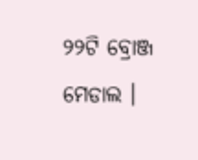୨୨ଟି ବ୍ରୋଞ୍ଜ ମେଡାଲ ।